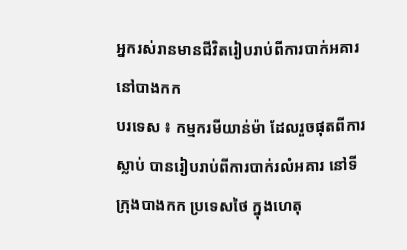អ្នករស់រានមានជីវិតរៀបរាប់ពីការបាក់អគារនៅបាងកក
បរទេស ៖ កម្មករមីយាន់ម៉ា ដែលរួចផុតពីការស្លាប់ បានរៀបរាប់ពីការបាក់រលំអគារ នៅទីក្រុងបាងកក ប្រទេសថៃ ក្នុងហេតុ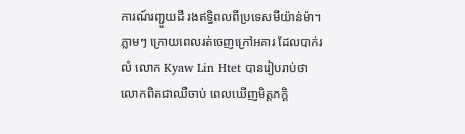ការណ៍រញ្ជួយដី រងឥទ្ធិពលពីប្រទេសមីយ៉ាន់ម៉ា។
ភ្លាមៗ ក្រោយពេលរត់ចេញក្រៅអគារ ដែលបាក់រលំ លោក Kyaw Lin Htet បានរៀបរាប់ថា លោកពិតជាឈឺចាប់ ពេលឃើញមិត្តភក្តិ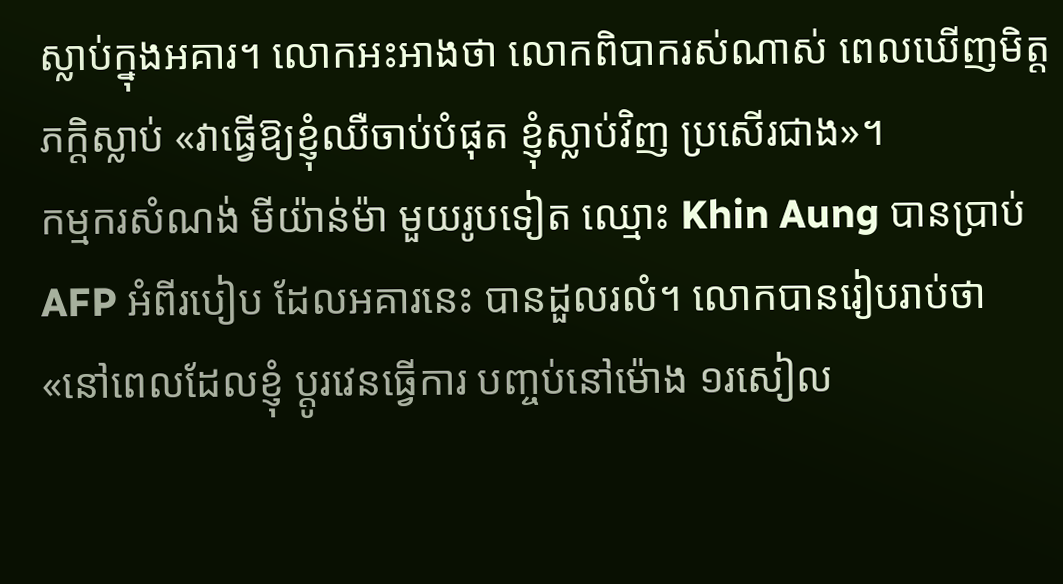ស្លាប់ក្នុងអគារ។ លោកអះអាងថា លោកពិបាករស់ណាស់ ពេលឃើញមិត្តភក្តិស្លាប់ «វាធ្វើឱ្យខ្ញុំឈឺចាប់បំផុត ខ្ញុំស្លាប់វិញ ប្រសើរជាង»។
កម្មករសំណង់ មីយ៉ាន់ម៉ា មួយរូបទៀត ឈ្មោះ Khin Aung បានប្រាប់ AFP អំពីរបៀប ដែលអគារនេះ បានដួលរលំ។ លោកបានរៀបរាប់ថា «នៅពេលដែលខ្ញុំ ប្តូរវេនធ្វើការ បញ្ចប់នៅម៉ោង ១រសៀល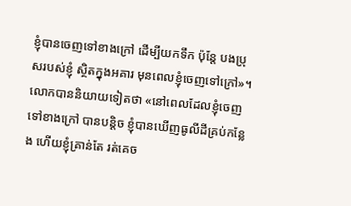ខ្ញុំបានចេញទៅខាងក្រៅ ដើម្បីយកទឹក ប៉ុន្តែ បងប្រុសរបស់ខ្ញុំ ស្ថិតក្នុងអគារ មុនពេលខ្ញុំចេញទៅក្រៅ»។
លោកបាននិយាយទៀតថា «នៅពេលដែលខ្ញុំចេញទៅខាងក្រៅ បានបន្តិច ខ្ញុំបានឃើញធូលីដីគ្រប់កន្លែង ហើយខ្ញុំគ្រាន់តែ រត់គេច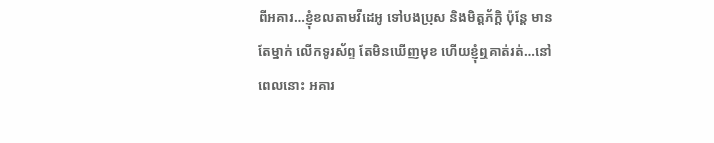ពីអគារ…ខ្ញុំខលតាមវីដេអូ ទៅបងប្រុស និងមិត្តភ័ក្ដិ ប៉ុន្តែ មានតែម្នាក់ លើកទូរស័ព្ទ តែមិនឃើញមុខ ហើយខ្ញុំឮគាត់រត់…នៅពេលនោះ អគារ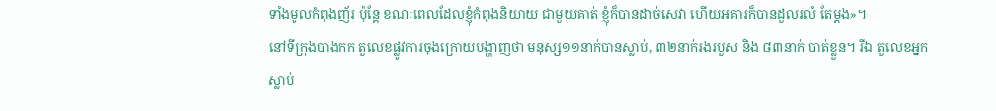ទាំងមូលកំពុងញ័រ ប៉ុន្តែ ខណៈពេលដែលខ្ញុំកំពុងនិយាយ ជាមួយគាត់ ខ្ញុំក៏បានដាច់សេវា ហើយអគារក៏បានដួលរលំ តែម្តង»។
នៅទីក្រុងបាងកក តួលេខផ្លូវការចុងក្រោយបង្ហាញថា មនុស្ស១១នាក់បានស្លាប់, ៣២នាក់រងរបួស និង ៨៣នាក់ បាត់ខ្លួន។ រីឯ តួលេខអ្នកស្លាប់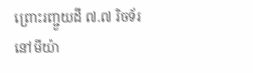ព្រោះរញ្ជួយដី ៧.៧ រិចទ័រ នៅមីយ៉ា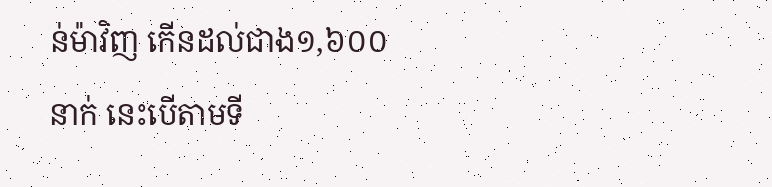ន់ម៉ាវិញ កើនដល់ជាង១,៦០០នាក់ នេះបើតាមទី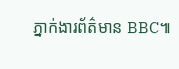ភ្នាក់ងារព័ត៌មាន BBC៕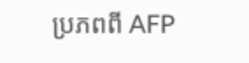ប្រភពពី AFP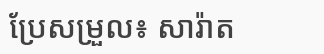ប្រែសម្រួល៖ សារ៉ាត